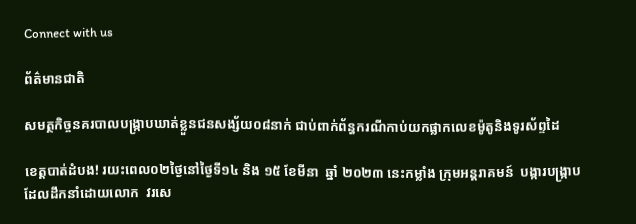Connect with us

ព័ត៌មានជាតិ

សមត្ថកិច្ចនគរបាលបង្ក្រាបឃាត់ខ្លួនជនសង្ស័យ០៨នាក់ ជាប់ពាក់ព័ន្ធករណីកាប់យកផ្លាកលេខម៉ូតូនិងទូរស័ព្ទដៃ

ខេត្តបាត់ដំបង! រយះពេល០២ថ្ងៃនៅថ្ងៃទី១៤ និង ១៥ ខែមីនា  ឆ្នាំ ២០២៣ នេះកម្លាំង ក្រុមអន្តរាគមន៍  បង្ការបង្ក្រាប ដែលដឹកនាំដោយលោក  វរសេ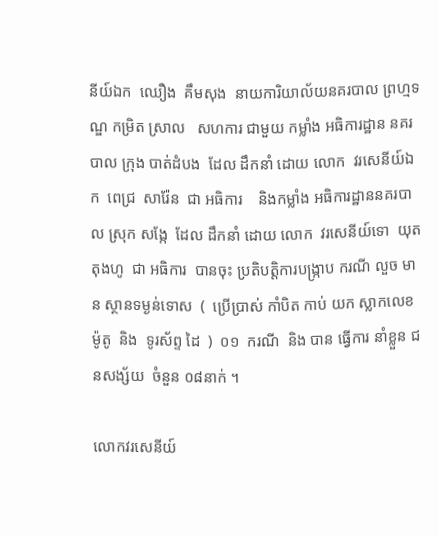នីយ៍ឯក  ឈឿង  គឹមសុង  នាយការិយាល័យនគរបាល ព្រហ្មទណ្ឌ កម្រិត ស្រាល   សហការ ជាមួយ កម្លាំង អធិការដ្ឋាន នគរបាល ក្រុង បាត់ដំបង  ដែល ដឹកនាំ ដោយ លោក  វរសេនីយ៍ឯក  ពេជ្រ  សារ៉ែន  ជា អធិការ    និងកម្លាំង អធិការដ្ឋាននគរបាល ស្រុក សង្កែ  ដែល ដឹកនាំ ដោយ លោក  វរសេនីយ៍ទោ  យុត  តុងហូ  ជា អធិការ  បានចុះ ប្រតិបត្តិការបង្ក្រាប ករណី លួច មាន ស្ថានទម្ងន់ទោស  (  ប្រេីប្រាស់ កាំបិត កាប់ យក ស្លាកលេខ ម៉ូតូ  និង  ទូរស័ព្ទ ដៃ  )  ០១  ករណី  និង បាន ធ្វេីការ នាំខ្លួន ជនសង្ស័យ  ចំនួន ០៨នាក់ ។

លោកវរសេនីយ៍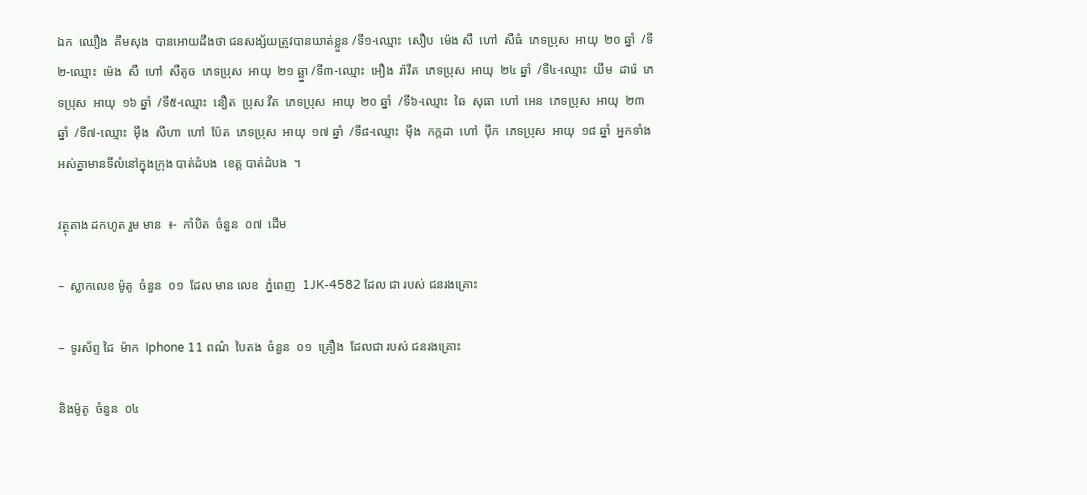ឯក  ឈឿង  គឹមសុង  បានអោយដឹងថា ជនសង្ស័យត្រូវបានឃាត់ខ្លួន /ទី១-ឈ្មោះ  សឿប  ម៉េង សឺ  ហៅ  សឺធំ  ភេទប្រុស  អាយុ  ២០ ឆ្នាំ  /ទី២-ឈ្មោះ  ម៉េង  សឺ  ហៅ  សឺតូច  ភេទប្រុស  អាយុ  ២១ ឆ្ឆ្នា /ទី៣-ឈ្មោះ  អឿង  រ៉ាវីត  ភេទប្រុស  អាយុ  ២៤ ឆ្នាំ  /ទី៤-ឈ្មោះ  យឹម  ដារ៉េ  ភេទប្រុស  អាយុ  ១៦ ឆ្នាំ  /ទី៥-ឈ្មោះ  នឿត  ប្រុស វីត  ភេទប្រុស  អាយុ  ២០ ឆ្នាំ  /ទី៦-ឈ្មោះ  ឆៃ  សុធា  ហៅ  អេន  ភេទប្រុស  អាយុ  ២៣ ឆ្នាំ  /ទី៧-ឈ្មោះ  ម៉ឹង  សីហា  ហៅ  ប៉ែត  ភេទប្រុស  អាយុ  ១៧ ឆ្នាំ  /ទី៨-ឈ្មោះ  ម៉ឹង  កក្កដា  ហៅ  ប៉ឹក  ភេទប្រុស  អាយុ  ១៨ ឆ្នាំ  អ្នកទាំងអស់គ្នាមានទីលំនៅក្នុងក្រុង បាត់ដំបង  ខេត្ត បាត់ដំបង  ។

វត្ថុតាង ដកហូត រួម មាន  ៖-  កាំបិត  ចំនួន  ០៧  ដេីម

–  ស្លាកលេខ ម៉ូតូ  ចំនួន  ០១  ដែល មាន លេខ  ភ្នំពេញ  1JK-4582 ដែល ជា របស់ ជនរងគ្រោះ

–  ទូរស័ព្ទ ដៃ  ម៉ាក  Iphone 11 ពណ៌  បៃតង  ចំនួន  ០១  គ្រឿង  ដែលជា របស់ ជនរងគ្រោះ

និងម៉ូតូ  ចំនួន  ០៤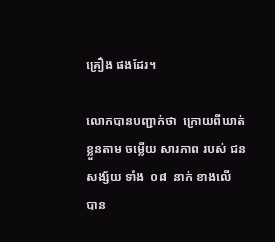គ្រឿង ផងដែរ។

លោកបានបញ្ជាក់ថា  ក្រោយពីឃាត់ខ្លួនតាម ចម្លេីយ សារភាព របស់ ជនសង្ស័យ ទាំង  ០៨  នាក់ ខាងលើ  បាន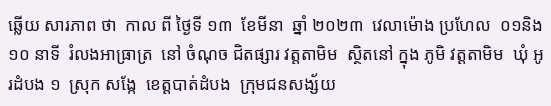ឆ្លេីយ សារភាព ថា  កាល ពី ថ្ងៃទី ១៣  ខែមីនា  ឆ្នាំ ២០២៣  វេលាម៉ោង ប្រហែល  ០១និង១០ នាទី  រំលងអាធ្រាត្រ  នៅ ចំណុច ជិតផ្សារ វត្តតាមិម  ស្ថិតនៅ ក្នុង ភូមិ វត្តតាមិម  ឃុំ អូរដំបង ១  ស្រុក សង្កែ  ខេត្តបាត់ដំបង  ក្រុមជនសង្ស័យ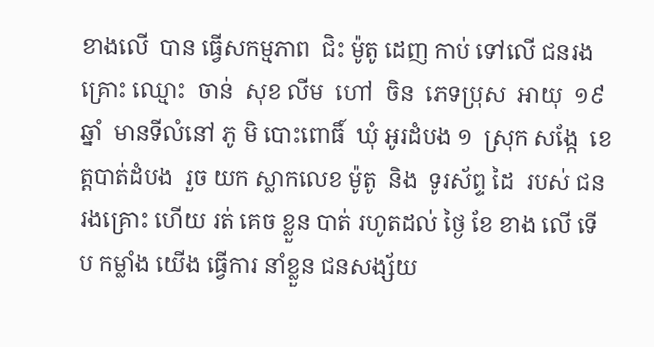ខាងលេី  បាន ធ្វេីសកម្មភាព  ជិះ ម៉ូតូ ដេញ កាប់ ទៅលេី ជនរងគ្រោះ ឈ្មោះ  ចាន់  សុខ លីម  ហៅ  ចិន  ភេទប្រុស  អាយុ  ១៩  ឆ្នាំ  មានទីលំនៅ ភូ មិ បោះពោធិ៍  ឃុំ អូរដំបង ១  ស្រុក សង្កែ  ខេត្តបាត់ដំបង  រួច យក ស្លាកលេខ ម៉ូតូ  និង  ទូរស័ព្ទ ដៃ  របស់ ជនរងគ្រោះ ហេីយ រត់ គេច ខ្លួន បាត់ រហូតដល់ ថ្ងៃ ខែ ខាង លេី ទេីប កម្លាំង យេីង ធ្វេីការ នាំខ្លួន ជនសង្ស័យ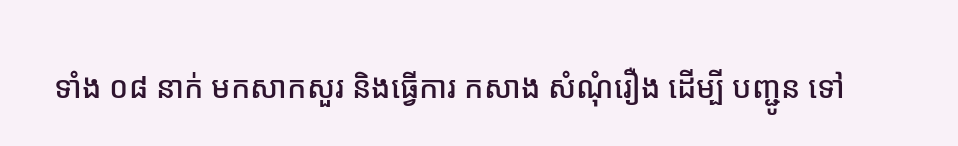ទាំង ០៨ នាក់ មកសាកសួរ និងធ្វេីការ កសាង សំណុំរឿង ដេីម្បី បញ្ជូន ទៅ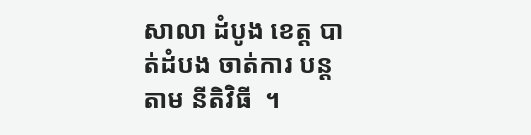សាលា ដំបូង ខេត្ត បាត់ដំបង ចាត់ការ បន្ត តាម នីតិវិធី  ។